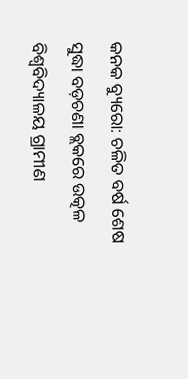କନକ ବ୍ୟୁରୋ: ଚଳିତ ବର୍ଷ ଶେଷ ସୁଦ୍ଧା ବଡ଼ଚଣା ବ୍ଲକରେ ଉତ୍କଳ ବିଶ୍ୱବିଦ୍ୟାଳୟ ଗ୍ରାମୀଣ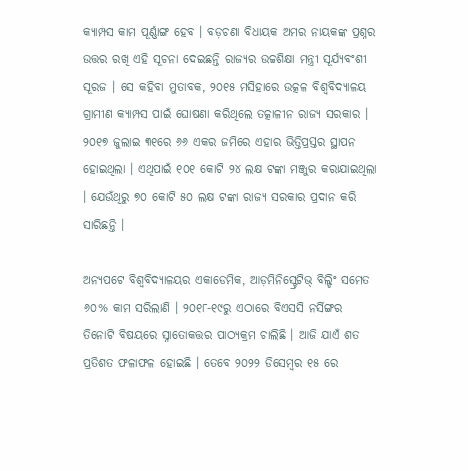କ୍ୟାମ୍ପସ କାମ ପୂର୍ଣ୍ଣାଙ୍ଗ ହେବ । ବଡ଼ଚଣା ବିଧାୟକ ଅମର ନାୟକଙ୍କ ପ୍ରଶ୍ନର ଉତ୍ତର ରଖି ଏହି ସୂଚନା ଦେଇଛନ୍ତି ରାଜ୍ୟର ଉଚ୍ଚଶିକ୍ଷା ମନ୍ତ୍ରୀ ସୂର୍ଯ୍ୟବଂଶୀ ସୂରଜ । ସେ କହିବା ମୁତାବକ, ୨୦୧୫ ମସିହାରେ ଉତ୍କଳ ବିଶ୍ୱବିଦ୍ୟାଳୟ ଗ୍ରାମୀଣ କ୍ୟାମ୍ପସ ପାଇଁ ଘୋଷଣା କରିଥିଲେ ତତ୍କାଳୀନ ରାଜ୍ୟ ସରକାର । ୨୦୧୭ ଜୁଲାଇ ୩୧ରେ ୬୬ ଏକର ଜମିରେ ଏହାର ଭିତ୍ତିପ୍ରସ୍ତର ସ୍ଥାପନ ହୋଇଥିଲା । ଏଥିପାଇଁ ୧୦୧ କୋଟି ୨୪ ଲକ୍ଷ ଟଙ୍କା ମଞ୍ଜୁର କରାଯାଇଥିଲା । ଯେଉଁଥିରୁ ୭୦ କୋଟି ୫୦ ଲକ୍ଷ ଟଙ୍କା ରାଜ୍ୟ ସରକାର ପ୍ରଦାନ କରି ସାରିଛନ୍ତି ।

ଅନ୍ୟପଟେ ବିଶ୍ଵବିଦ୍ୟାଳୟର ଏକାଡେମିକ, ଆଡ଼ମିନିସ୍ଟ୍ରେଟିଭ୍ ବିଲ୍ଡିଂ ସମେତ ୬୦% କାମ ସରିଲାଣି । ୨୦୧୮-୧୯ରୁ ଏଠାରେ ବିଏସସି ନର୍ସିଙ୍ଗର ତିନୋଟି ବିଷୟରେ ସ୍ନାତୋକତ୍ତର ପାଠ୍ୟକ୍ରମ ଚାଲିଛି । ଆଜି ଯାଏଁ ଶତ ପ୍ରତିଶତ ଫଳାଫଳ ହୋଇଛି । ତେବେ ୨୦୨୨ ଡିସେମ୍ବର ୧୫ ରେ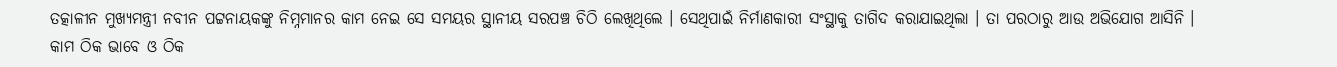ତତ୍କାଳୀନ ମୁଖ୍ୟମନ୍ତ୍ରୀ ନବୀନ ପଟ୍ଟନାୟକଙ୍କୁ ନିମ୍ନମାନର କାମ ନେଇ ସେ ସମୟର ସ୍ଥାନୀୟ ସରପଞ୍ଚ ଚିଠି ଲେଖିଥିଲେ । ସେଥିପାଇଁ ନିର୍ମାଣକାରୀ ସଂସ୍ଥାକୁ ତାଗିଦ କରାଯାଇଥିଲା । ତା ପରଠାରୁ ଆଉ ଅଭିଯୋଗ ଆସିନି । କାମ ଠିକ ଭାବେ ଓ ଠିକ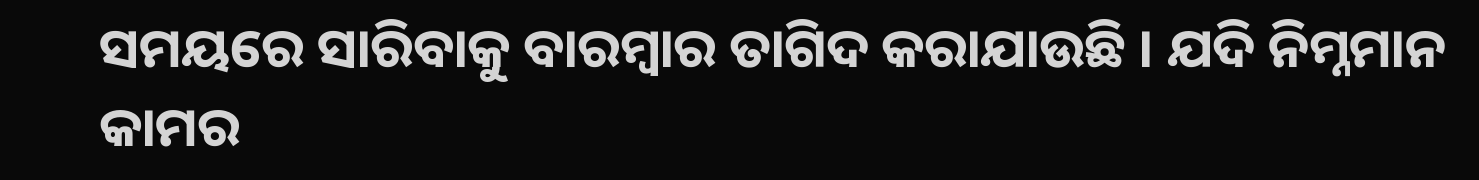ସମୟରେ ସାରିବାକୁ ବାରମ୍ବାର ତାଗିଦ କରାଯାଉଛି । ଯଦି ନିମ୍ନମାନ କାମର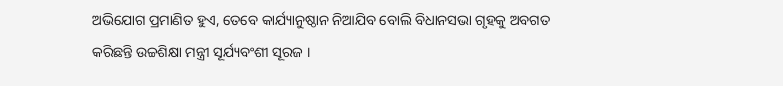ଅଭିଯୋଗ ପ୍ରମାଣିତ ହୁଏ, ତେବେ କାର୍ଯ୍ୟାନୁଷ୍ଠାନ ନିଆଯିବ ବୋଲି ବିଧାନସଭା ଗୃହକୁ ଅବଗତ କରିଛନ୍ତି ଉଚ୍ଚଶିକ୍ଷା ମନ୍ତ୍ରୀ ସୂର୍ଯ୍ୟବଂଶୀ ସୂରଜ ।